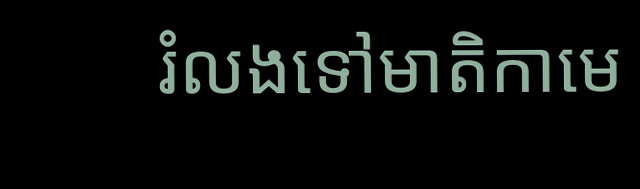រំលងទៅមាតិកាមេ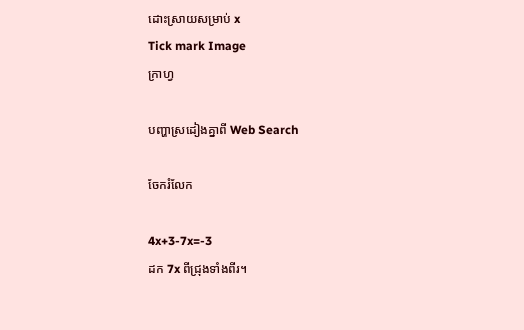ដោះស្រាយសម្រាប់ x
Tick mark Image
ក្រាហ្វ

បញ្ហាស្រដៀងគ្នាពី Web Search

ចែករំលែក

4x+3-7x=-3
ដក 7x ពីជ្រុងទាំងពីរ។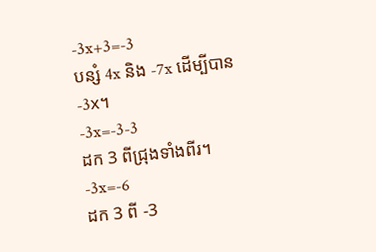-3x+3=-3
បន្សំ 4x និង -7x ដើម្បីបាន -3x។
-3x=-3-3
ដក 3 ពីជ្រុងទាំងពីរ។
-3x=-6
ដក 3 ពី -3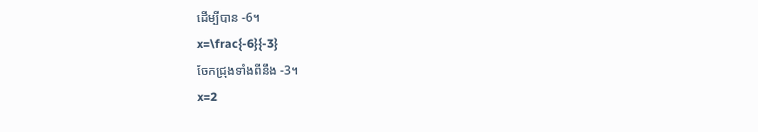ដើម្បីបាន -6។
x=\frac{-6}{-3}
ចែកជ្រុងទាំងពីនឹង -3។
x=2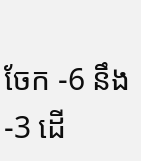ចែក -6 នឹង -3 ដើ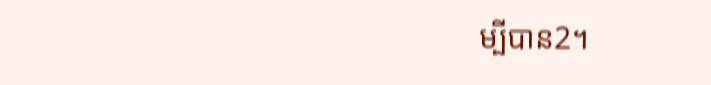ម្បីបាន2។